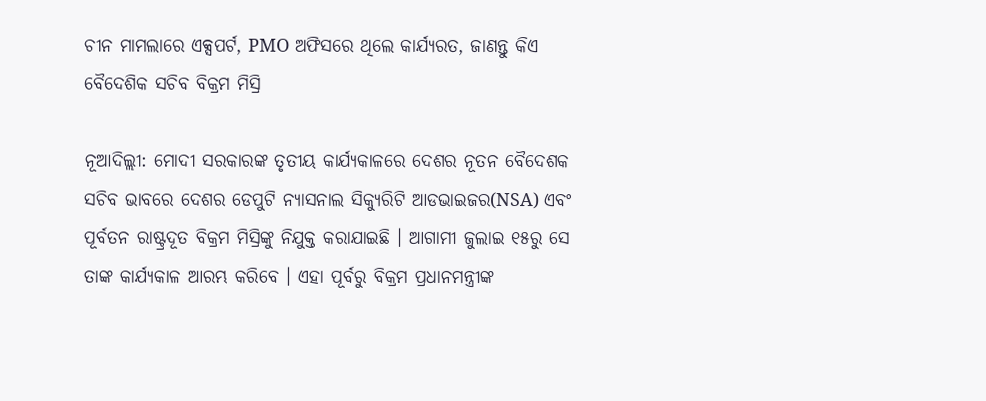ଚୀନ ମାମଲାରେ ଏକ୍ସପର୍ଟ, PMO ଅଫିସରେ ଥିଲେ କାର୍ଯ୍ୟରତ, ଜାଣନ୍ତୁ କିଏ ବୈଦେଶିକ ସଚିବ ବିକ୍ରମ ମିସ୍ରି

ନୂଆଦିଲ୍ଲୀ: ମୋଦୀ ସରକାରଙ୍କ ତୃତୀୟ କାର୍ଯ୍ୟକାଳରେ ଦେଶର ନୂତନ ବୈଦେଶକ ସଚିବ ଭାବରେ ଦେଶର ଡେପୁଟି ନ୍ୟାସନାଲ ସିକ୍ୟୁରିଟି ଆଡଭାଇଜର(NSA) ଏବଂ ପୂର୍ବତନ ରାଷ୍ଟ୍ରଦୂତ ବିକ୍ରମ ମିସ୍ରିଙ୍କୁ ନିଯୁକ୍ତ କରାଯାଇଛି । ଆଗାମୀ ଜୁଲାଇ ୧୫ରୁ ସେ ତାଙ୍କ କାର୍ଯ୍ୟକାଳ ଆରମ୍ଭ କରିବେ । ଏହା ପୂର୍ବରୁ ବିକ୍ରମ ପ୍ରଧାନମନ୍ତ୍ରୀଙ୍କ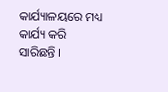କାର୍ଯ୍ୟାଳୟରେ ମଧ୍ୟ କାର୍ଯ୍ୟ କରି ସାରିଛନ୍ତି ।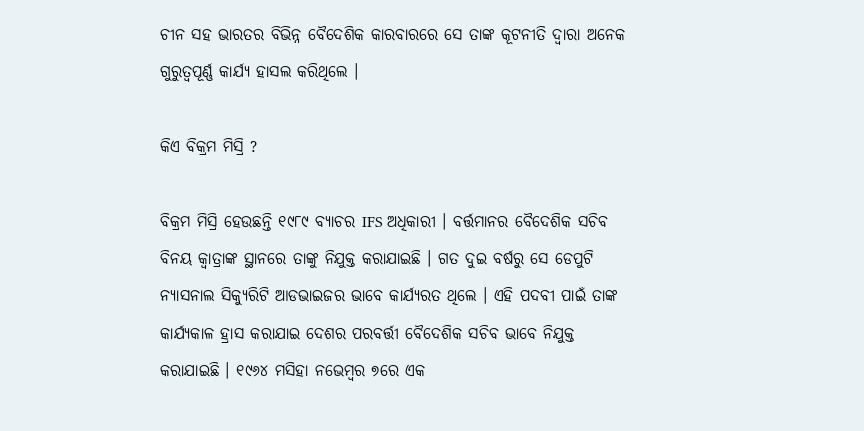ଚୀନ ସହ ଭାରତର ବିଭିନ୍ନ ବୈଦେଶିକ କାରବାରରେ ସେ ତାଙ୍କ କୂଟନୀତି ଦ୍ୱାରା ଅନେକ ଗୁରୁତ୍ୱପୂର୍ଣ୍ଣ କାର୍ଯ୍ୟ ହାସଲ କରିଥିଲେ ।

କିଏ ବିକ୍ରମ ମିସ୍ରି ?

ବିକ୍ରମ ମିସ୍ରି ହେଉଛନ୍ତି ୧୯୮୯ ବ୍ୟାଚର IFS ଅଧିକାରୀ । ବର୍ତ୍ତମାନର ବୈଦେଶିକ ସଚିବ ବିନୟ କ୍ୱାତ୍ରାଙ୍କ ସ୍ଥାନରେ ତାଙ୍କୁ ନିଯୁକ୍ତ କରାଯାଇଛି । ଗତ ଦୁଇ ବର୍ଷରୁ ସେ ଡେପୁଟି ନ୍ୟାସନାଲ ସିକ୍ୟୁରିଟି ଆଡଭାଇଜର ଭାବେ କାର୍ଯ୍ୟରତ ଥିଲେ । ଏହି ପଦବୀ ପାଇଁ ତାଙ୍କ କାର୍ଯ୍ୟକାଳ ହ୍ରାସ କରାଯାଇ ଦେଶର ପରବର୍ତ୍ତୀ ବୈଦେଶିକ ସଚିବ ଭାବେ ନିଯୁକ୍ତ କରାଯାଇଛି । ୧୯୬୪ ମସିହା ନଭେମ୍ବର ୭ରେ ଏକ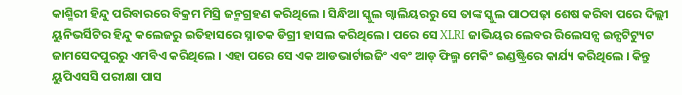କାଶ୍ମିରୀ ହିନ୍ଦୁ ପରିବାରରେ ବିକ୍ରମ ମିସ୍ରି ଜନ୍ମଗ୍ରହଣ କରିଥିଲେ । ସିନ୍ଧିଆ ସ୍କୁଲ ଗ୍ୱାଲିୟରରୁ ସେ ତାଙ୍କ ସ୍କୁଲ ପାଠପଢ଼ା ଶେଷ କରିବା ପରେ ଦିଲ୍ଲୀ ୟୁନିଭର୍ସିଟିର ହିନ୍ଦୁ କଲେଜରୁ ଇତିହାସରେ ସ୍ନାତକ ଡିଗ୍ରୀ ହାସଲ କରିଥିଲେ । ପରେ ସେ XLRI ଜାଭିୟର ଲେବର ରିଲେସନ୍ସ ଇନ୍ସଟିଟ୍ୟୁଟ ଜାମସେଦପୁରରୁ ଏମବିଏ କରିଥିଲେ । ଏହା ପରେ ସେ ଏକ ଆଡଭାର୍ଟାଇଜିଂ ଏବଂ ଆଡ୍ ଫିଲ୍ମ ମେକିଂ ଇଣ୍ଡଷ୍ଟ୍ରିରେ କାର୍ଯ୍ୟ କରିଥିଲେ । କିନ୍ତୁ ୟୁପିଏସସି ପରୀକ୍ଷା ପାସ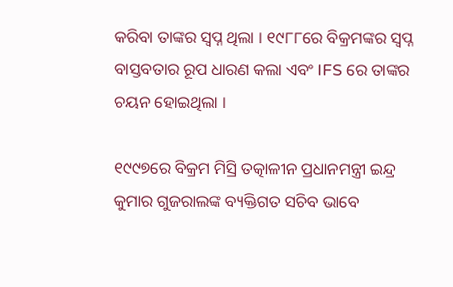କରିବା ତାଙ୍କର ସ୍ୱପ୍ନ ଥିଲା । ୧୯୮୮ରେ ବିକ୍ରମଙ୍କର ସ୍ୱପ୍ନ ବାସ୍ତବତାର ରୂପ ଧାରଣ କଲା ଏବଂ IFS ରେ ତାଙ୍କର ଚୟନ ହୋଇଥିଲା ।

୧୯୯୭ରେ ବିକ୍ରମ ମିସ୍ରି ତତ୍କାଳୀନ ପ୍ରଧାନମନ୍ତ୍ରୀ ଇନ୍ଦ୍ର କୁମାର ଗୁଜରାଲଙ୍କ ବ୍ୟକ୍ତିଗତ ସଚିବ ଭାବେ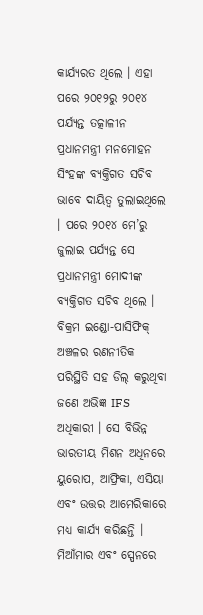କାର୍ଯ୍ୟରତ ଥିଲେ । ଏହା ପରେ ୨୦୧୨ରୁ ୨୦୧୪ ପର୍ଯ୍ୟନ୍ତ ତତ୍କାଳୀନ ପ୍ରଧାନମନ୍ତ୍ରୀ ମନମୋହନ ସିଂହଙ୍କ ବ୍ୟକ୍ତିଗତ ସଚିବ ଭାବେ ଦାୟିତ୍ୱ ତୁଲାଇଥିଲେ । ପରେ ୨୦୧୪ ମେ’ରୁ ଜୁଲାଇ ପର୍ଯ୍ୟନ୍ତ ସେ ପ୍ରଧାନମନ୍ତ୍ରୀ ମୋଦୀଙ୍କ ବ୍ୟକ୍ତିଗତ ସଚିବ ଥିଲେ । ବିକ୍ରମ ଇଣ୍ଡୋ-ପାସିଫିକ୍ ଅଞ୍ଚଳର ରଣନୀତିକ ପରିସ୍ଥିତି ସହ ଡିଲ୍ କରୁଥିବା ଜଣେ ଅଭିଜ୍ଞ IFS ଅଧିକାରୀ । ସେ ବିଭିନ୍ନ ଭାରତୀୟ ମିଶନ ଅଧିନରେ ୟୁରୋପ, ଆଫ୍ରିକା, ଏସିୟା ଏବଂ ଉତ୍ତର ଆମେରିକାରେ ମଧ୍ୟ କାର୍ଯ୍ୟ କରିଛନ୍ତି । ମିଆଁମାର ଏବଂ ସ୍ପେନରେ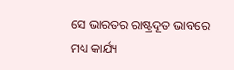ସେ ଭାରତର ରାଷ୍ଟ୍ରଦୂତ ଭାବରେ ମଧ୍ୟ କାର୍ଯ୍ୟ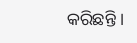କରିଛନ୍ତି ।